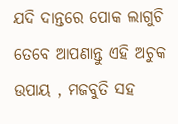ଯଦି ଦାନ୍ତରେ ପୋକ ଲାଗୁଚି ତେବେ ଆପଣାନ୍ତୁ ଏହି ଅଚୁକ ଉପାୟ , ମଜବୁତି ସହ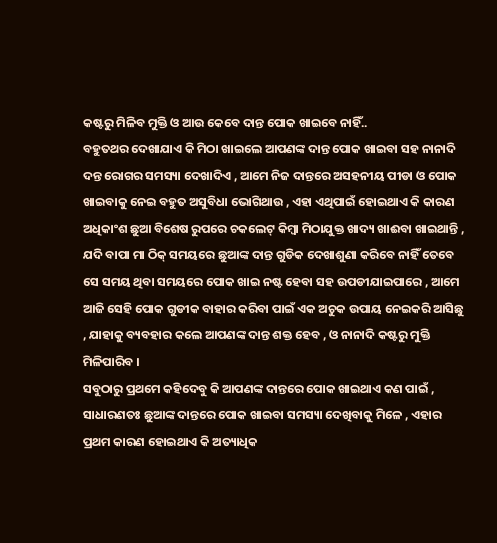କଷ୍ଟରୁ ମିଳିବ ମୁକ୍ତି ଓ ଆଉ କେବେ ଦାନ୍ତ ପୋକ ଖାଇବେ ନାହିଁ..
ବହୁତଥର ଦେଖାଯାଏ କି ମିଠା ଖାଇଲେ ଆପଣଙ୍କ ଦାନ୍ତ ପୋକ ଖାଇବା ସହ ନାନାଦି ଦନ୍ତ ରୋଗର ସମସ୍ୟା ଦେଖାଦିଏ , ଆମେ ନିଜ ଦାନ୍ତରେ ଅସହନୀୟ ପୀଡା ଓ ପୋକ ଖାଇବାକୁ ନେଇ ବହୁତ ଅସୁବିଧା ଭୋଗିଥାଉ , ଏହା ଏଥିପାଇଁ ହୋଇଥାଏ କି କାରଣ ଅଧିକାଂଶ ଛୁଆ ବିଶେଷ ରୁପରେ ଚକଲେଟ୍ କିମ୍ବା ମିଠାଯୁକ୍ତ ଖାଦ୍ୟ ଖାଈବା ଖାଇଥାନ୍ତି , ଯଦି ବାପା ମା ଠିକ୍ ସମୟରେ ଛୁଆଙ୍କ ଦାନ୍ତ ଗୁଡିକ ଦେଖାଶୁଣା କରିବେ ନାହିଁ ତେବେ ସେ ସମୟ ଥିବା ସମୟରେ ପୋକ ଖାଇ ନଷ୍ଟ ହେବା ସହ ଉପଡୀଯାଇପାରେ , ଆମେ ଆଜି ସେହି ପୋକ ଗୁଡୀକ ବାହାର କରିବା ପାଇଁ ଏକ ଅଚୁକ ଉପାୟ ନେଇକରି ଆସିଛୁ , ଯାହାକୁ ବ୍ୟବହାର କଲେ ଆପଣଙ୍କ ଦାନ୍ତ ଶକ୍ତ ହେବ , ଓ ନାନାଦି କଷ୍ଟରୁ ମୁକ୍ତି ମିଳିପାରିବ ।
ସବୁଠାରୁ ପ୍ରଥମେ କହିଦେବୁ କି ଆପଣଙ୍କ ଦାନ୍ତରେ ପୋକ ଖାଇଥାଏ କଣ ପାଇଁ , ସାଧାରଣତଃ ଛୁଆଙ୍କ ଦାନ୍ତରେ ପୋକ ଖାଇବା ସମସ୍ୟା ଦେଖିବାକୁ ମିଳେ , ଏହାର ପ୍ରଥମ କାରଣ ହୋଇଥାଏ କି ଅତ୍ୟାଧିକ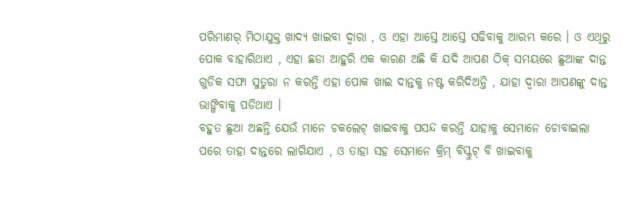ପରିମାଣର୍ ମିଠାଯୁକ୍ତ ଖାଦ୍ୟ ଖାଇବା ଦ୍ୱାରା , ଓ ଏହା ଆସ୍ତେ ଆସ୍ତେ ସଢିବାକୁ ଆରମ୍ଭ କରେ । ଓ ଏଥିରୁ ପୋକ ବାହାରିଥାଏ , ଏହା ଛଡା ଆହୁରି ଏକ କାରଣ ଅଛି କି ଯଦି ଆପଣ ଠିକ୍ ସମୟରେ ଛୁଆଙ୍କ ଦାନ୍ତ ଗୁଡିକ ସଫା ସୁତୁରା ନ କରନ୍ତି ଏହା ପୋକ ଖାଇ ଦାନ୍ତକୁ ନଷ୍ଟ କରିଦିଅନ୍ତି , ଯାହା ଦ୍ୱାରା ଆପଣଙ୍କୁ ଦାନ୍ତ ଭାଙ୍ଗିବାକୁ ପଡିଥାଏ ।
ବହୁତ ଛୁଆ ଅଛନ୍ତି ଯେଉଁ ମାନେ ଚକଲେଟ୍ ଖାଇବାକୁ ପସନ୍ଦ କରନ୍ତି ଯାହାକୁ ସେମାନେ ଚୋବାଇଲା ପରେ ତାହା ଦାନ୍ତରେ ଲାଗିଯାଏ , ଓ ତାହା ସହ ସେମାନେ କ୍ରିମ୍ ବିସ୍କୁଟ୍ ବି ଖାଇବାକୁ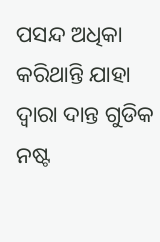ପସନ୍ଦ ଅଧିକା କରିଥାନ୍ତି ଯାହା ଦ୍ୱାରା ଦାନ୍ତ ଗୁଡିକ ନଷ୍ଟ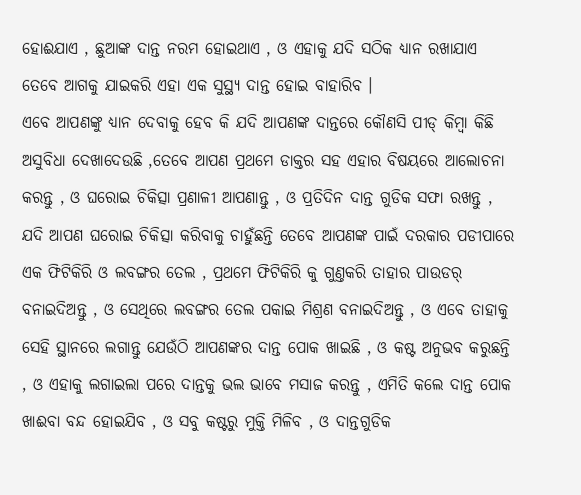ହୋଈଯାଏ , ଛୁଆଙ୍କ ଦାନ୍ତ ନରମ ହୋଇଥାଏ , ଓ ଏହାକୁ ଯଦି ସଠିକ ଧ୍ୟାନ ରଖାଯାଏ ତେବେ ଆଗକୁ ଯାଇକରି ଏହା ଏକ ସୁସ୍ଥ୍ୟ ଦାନ୍ତ ହୋଇ ବାହାରିବ ।
ଏବେ ଆପଣଙ୍କୁ ଧ୍ୟାନ ଦେବାକୁ ହେବ କି ଯଦି ଆପଣଙ୍କ ଦାନ୍ତରେ କୌଣସି ପୀଡ୍ କିମ୍ବା କିଛି ଅସୁବିଧା ଦେଖାଦେଉଛି ,ତେବେ ଆପଣ ପ୍ରଥମେ ଡାକ୍ତର ସହ ଏହାର ବିଷୟରେ ଆଲୋଚନା କରନ୍ତୁ , ଓ ଘରୋଇ ଚିକିତ୍ସା ପ୍ରଣାଳୀ ଆପଣାନ୍ତୁ , ଓ ପ୍ରତିଦିନ ଦାନ୍ତ ଗୁଡିକ ସଫା ରଖନ୍ତୁ , ଯଦି ଆପଣ ଘରୋଇ ଚିକିତ୍ସା କରିବାକୁ ଚାହୁଁଛନ୍ତି ତେବେ ଆପଣଙ୍କ ପାଇଁ ଦରକାର ପଡୀପାରେ
ଏକ ଫିଟିକିରି ଓ ଲବଙ୍ଗର ତେଲ , ପ୍ରଥମେ ଫିଟିକିରି କୁ ଗୁଣ୍ତକରି ତାହାର ପାଉଡର୍ ବନାଇଦିଅନ୍ତୁ , ଓ ସେଥିରେ ଲବଙ୍ଗର ତେଲ ପକାଇ ମିଶ୍ରଣ ବନାଇଦିଅନ୍ତୁ , ଓ ଏବେ ତାହାକୁ ସେହି ସ୍ଥାନରେ ଲଗାନ୍ତୁ ଯେଉଁଠି ଆପଣଙ୍କର ଦାନ୍ତ ପୋକ ଖାଇଛି , ଓ କଷ୍ଟ ଅନୁଭବ କରୁଛନ୍ତି , ଓ ଏହାକୁ ଲଗାଇଲା ପରେ ଦାନ୍ତକୁ ଭଲ ଭାବେ ମସାଜ କରନ୍ତୁ , ଏମିତି କଲେ ଦାନ୍ତ ପୋକ ଖାଈବା ବନ୍ଦ ହୋଇଯିବ , ଓ ସବୁ କଷ୍ଟରୁ ମୁକ୍ତି ମିଳିବ , ଓ ଦାନ୍ତଗୁଡିକ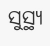ସୁସ୍ଥ୍ୟ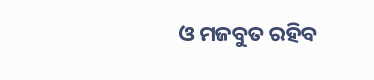ଓ ମଜବୁତ ରହିବ